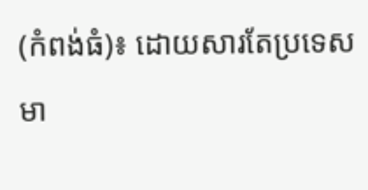(កំពង់ធំ)៖ ដោយសារតែប្រទេស មា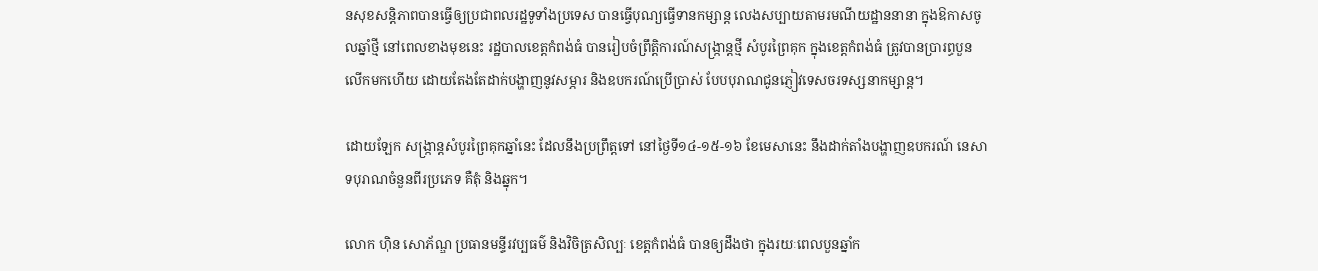នសុខសន្តិភាពបានធ្វើឲ្យប្រជាពលរដ្ឋទូទាំងប្រទេស បានធ្វើបុណ្យធ្វើទានកម្សាន្ត លេងសប្បាយតាមរមណីយដ្ឋាននានា ក្នុងឱកាសចូលឆ្នាំថ្មី នៅពេលខាងមុខនេះ រដ្ឋបាលខេត្តកំពង់ធំ បានរៀបចំព្រឹត្តិការណ៍សង្ក្រាន្តថ្មី សំបូរព្រៃគុក ក្នុងខេត្តកំពង់ធំ ត្រូវបានប្រារព្ធបួនលើកមកហើយ ដោយតែងតែដាក់បង្ហាញនូវសម្ភារ និងឧបករណ៍ប្រើប្រាស់ បែបបុរាណជូនភ្ញៀវទេសចរទស្សនាកម្សាន្ត។

ដោយឡែក សង្ក្រាន្តសំបូរព្រៃគុកឆ្នាំនេះ ដែលនឹងប្រព្រឹត្តទៅ នៅថ្ងៃទី១៤-១៥-១៦ ខែមេសានេះ នឹងដាក់តាំងបង្ហាញឧបករណ៍ នេសាទបុរាណចំនួនពីរប្រភេទ គឺតុំ និងឆ្នុក។

លោក ហ៊ិន សោភ័ណ្ឌ ប្រធានមន្ទីរវប្បធម៌ និងវិចិត្រសិល្បៈ ខេត្តកំពង់ធំ បានឲ្យដឹងថា ក្នុងរយៈពេលបួនឆ្នាំក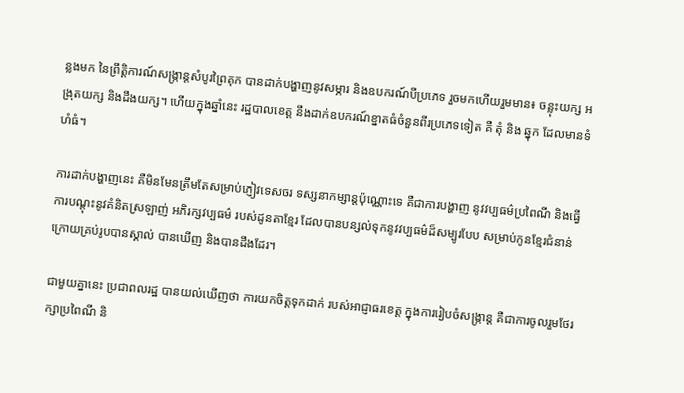ន្លងមក នៃព្រឹត្តិការណ៍សង្ក្រាន្តសំបូរព្រៃគុក បានដាក់បង្ហាញនូវសម្ភារ និងឧបករណ៍បីប្រភេទ រួចមកហើយរួមមាន៖ ចន្លុះយក្ស អង្រុតយក្ស និងដឹងយក្ស។ ហើយក្នុងឆ្នាំនេះ រដ្ឋបាលខេត្ត នឹងដាក់ឧបករណ៍ខ្នាតធំចំនួនពីរប្រភេទទៀត គឺ តុំ និង ឆ្នុក ដែលមានទំហំធំ។

ការដាក់បង្ហាញនេះ គឺមិនមែនត្រឹមតែសម្រាប់ភ្ញៀវទេសចរ ទស្សនាកម្សាន្តប៉ុណ្ណោះទេ គឺជាការបង្ហាញ នូវវប្បធម៌ប្រពៃណី និងធ្វើការបណ្តុះនូវគំនិតស្រឡាញ់ អភិរក្សវប្បធម៌ របស់ដូនតាខ្មែរ ដែលបានបន្សល់ទុកនូវវប្បធម៌ដ៏សម្បូរបែប សម្រាប់កូនខ្មែរជំនាន់ក្រោយគ្រប់រូបបានស្គាល់ បានឃើញ និងបានដឹងដែរ។

ជាមួយគ្នានេះ ប្រជាពលរដ្ឋ បានយល់ឃើញថា ការយកចិត្តទុកដាក់ របស់អាជ្ញាធរខេត្ត ក្នុងការរៀបចំសង្ក្រាន្ត គឺជាការចូលរួមថែរក្សាប្រពៃណី និ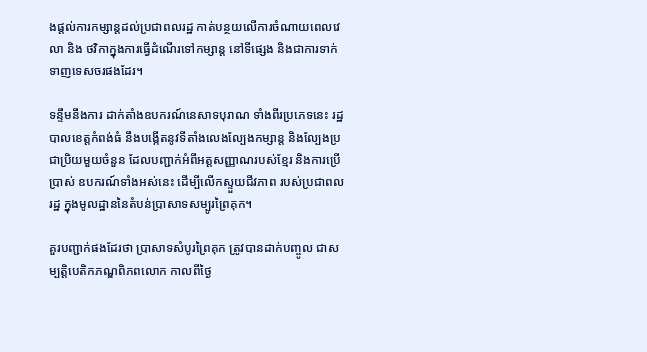ងផ្ដល់ការកម្សាន្តដល់ប្រជាពលរដ្ឋ កាត់បន្ថយលើការចំណាយពេលវេលា និង ថវិកាក្នុងការធ្វើដំណើរទៅកម្សាន្ត នៅទីផ្សេង និងជាការទាក់ទាញទេសចរផងដែរ។

ទន្ទឹមនឹងការ ដាក់តាំងឧបករណ៍នេសាទបុរាណ ទាំងពីរប្រភេទនេះ រដ្ឋបាលខេត្តកំពង់ធំ នឹងបង្កើតនូវទីតាំងលេងល្បែងកម្សាន្ត និងល្បែងប្រជាប្រិយមួយចំនួន ដែលបញ្ជាក់អំពីអត្តសញ្ញាណរបស់ខ្មែរ និងការប្រើប្រាស់ ឧបករណ៍ទាំងអស់នេះ ដើម្បីលើកស្ទួយជីវភាព របស់ប្រជាពលរដ្ឋ ក្នុងមូលដ្ឋាននៃតំបន់ប្រាសាទសម្បូរព្រៃគុក។

គួរបញ្ជាក់ផងដែរថា ប្រាសាទសំបូរព្រៃគុក ត្រូវបានដាក់បញ្ចូល ជាសម្បត្តិបេតិកភណ្ឌពិភពលោក កាលពីថ្ងៃ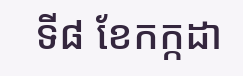ទី៨ ខែកក្កដា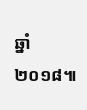ឆ្នាំ២០១៨៕